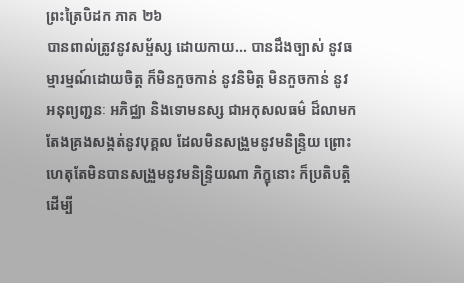ព្រះត្រៃបិដក ភាគ ២៦
បានពាល់ត្រូវនូវសម្ផ័ស្ស ដោយកាយ... បានដឹងច្បាស់ នូវធម្មារម្មណ៍ដោយចិត្ត ក៏មិនកួចកាន់ នូវនិមិត្ត មិនកួចកាន់ នូវអនុព្យញ្ជនៈ អភិជ្ឈា និងទោមនស្ស ជាអកុសលធម៌ ដ៏លាមក តែងគ្រងសង្កត់នូវបុគ្គល ដែលមិនសង្រួមនូវមនិន្ទ្រិយ ព្រោះហេតុតែមិនបានសង្រួមនូវមនិន្ទ្រិយណា ភិក្ខុនោះ ក៏ប្រតិបត្តិ ដើម្បី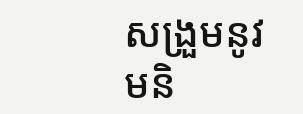សង្រួមនូវមនិ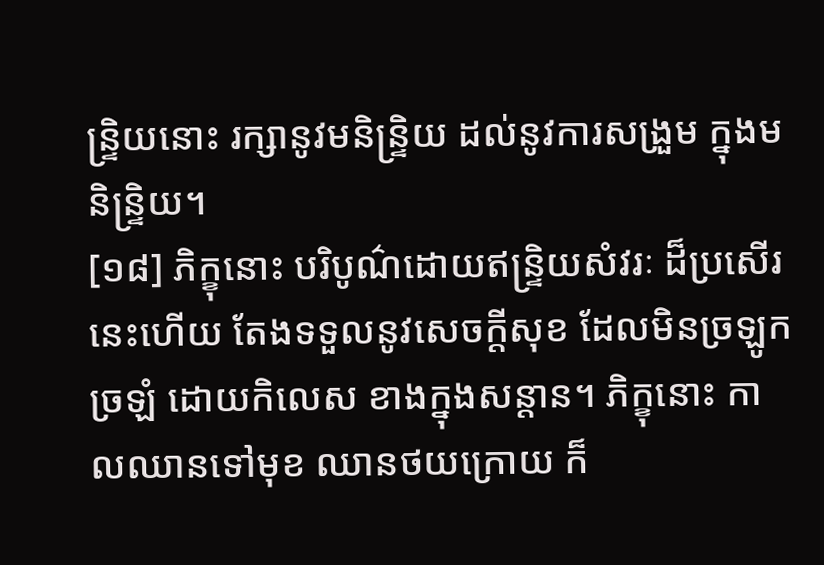ន្ទ្រិយនោះ រក្សានូវមនិន្ទ្រិយ ដល់នូវការសង្រួម ក្នុងមនិន្ទ្រិយ។
[១៨] ភិក្ខុនោះ បរិបូណ៌ដោយឥន្ទ្រិយសំវរៈ ដ៏ប្រសើរនេះហើយ តែងទទួលនូវសេចក្តីសុខ ដែលមិនច្រឡូកច្រឡំ ដោយកិលេស ខាងក្នុងសន្តាន។ ភិក្ខុនោះ កាលឈានទៅមុខ ឈានថយក្រោយ ក៏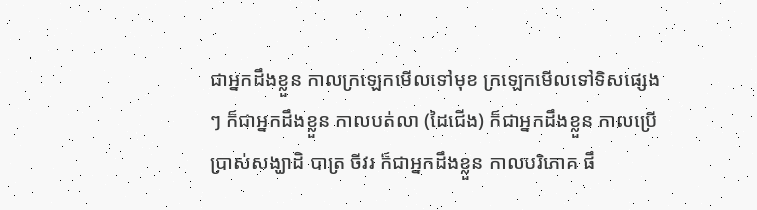ជាអ្នកដឹងខ្លួន កាលក្រឡេកមើលទៅមុខ ក្រឡេកមើលទៅទិសផ្សេងៗ ក៏ជាអ្នកដឹងខ្លួន កាលបត់លា (ដៃជើង) ក៏ជាអ្នកដឹងខ្លួន កាលប្រើប្រាស់សង្ឃាដិ បាត្រ ចីវរ ក៏ជាអ្នកដឹងខ្លួន កាលបរិភោគ ផឹ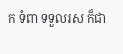ក ទំពា ទទួលរស ក៏ជា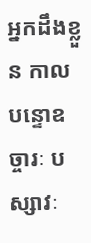អ្នកដឹងខ្លួន កាលបន្ទោឧច្ចារៈ បស្សាវៈ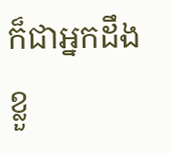ក៏ជាអ្នកដឹងខ្លួ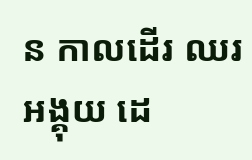ន កាលដើរ ឈរ អង្គុយ ដេ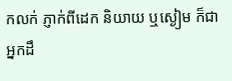កលក់ ភ្ញាក់ពីដេក និយាយ ឬស្ងៀម ក៏ជាអ្នកដឹ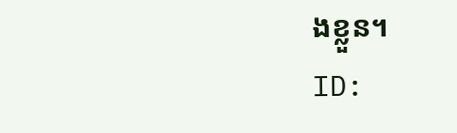ងខ្លួន។
ID: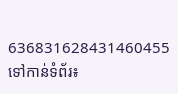636831628431460455
ទៅកាន់ទំព័រ៖